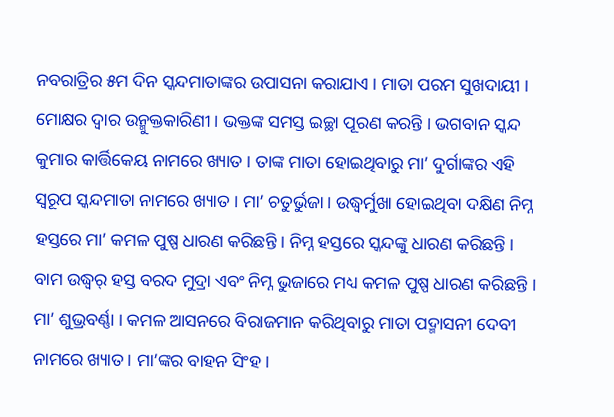ନବରାତ୍ରିର ୫ମ ଦିନ ସ୍କନ୍ଦମାତାଙ୍କର ଉପାସନା କରାଯାଏ । ମାତା ପରମ ସୁଖଦାୟୀ । ମୋକ୍ଷର ଦ୍ୱାର ଉନ୍ମୁକ୍ତକାରିଣୀ । ଭକ୍ତଙ୍କ ସମସ୍ତ ଇଚ୍ଛା ପୂରଣ କରନ୍ତି । ଭଗବାନ ସ୍କନ୍ଦ କୁମାର କାର୍ତ୍ତିକେୟ ନାମରେ ଖ୍ୟାତ । ତାଙ୍କ ମାତା ହୋଇଥିବାରୁ ମା’ ଦୁର୍ଗାଙ୍କର ଏହି ସ୍ୱରୂପ ସ୍କନ୍ଦମାତା ନାମରେ ଖ୍ୟାତ । ମା’ ଚତୁର୍ଭୁଜା । ଉଦ୍ଧ୍ୱର୍ମୁଖା ହୋଇଥିବା ଦକ୍ଷିଣ ନିମ୍ନ ହସ୍ତରେ ମା’ କମଳ ପୁଷ୍ପ ଧାରଣ କରିଛନ୍ତି । ନିମ୍ନ ହସ୍ତରେ ସ୍କନ୍ଦଙ୍କୁ ଧାରଣ କରିଛନ୍ତି । ବାମ ଉଦ୍ଧ୍ୱର୍ ହସ୍ତ ବରଦ ମୁଦ୍ରା ଏବଂ ନିମ୍ନ ଭୁଜାରେ ମଧ୍ୟ କମଳ ପୁଷ୍ପ ଧାରଣ କରିଛନ୍ତି । ମା’ ଶୁଭ୍ରବର୍ଣ୍ଣା । କମଳ ଆସନରେ ବିରାଜମାନ କରିଥିବାରୁ ମାତା ପଦ୍ମାସନୀ ଦେବୀ ନାମରେ ଖ୍ୟାତ । ମା’ଙ୍କର ବାହନ ସିଂହ ।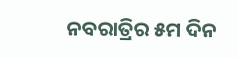ନବରାତ୍ରିର ୫ମ ଦିନ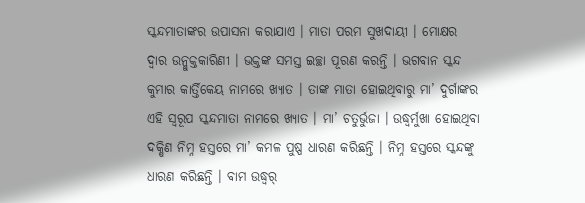ସ୍କନ୍ଦମାତାଙ୍କର ଉପାସନା କରାଯାଏ । ମାତା ପରମ ସୁଖଦାୟୀ । ମୋକ୍ଷର ଦ୍ୱାର ଉନ୍ମୁକ୍ତକାରିଣୀ । ଭକ୍ତଙ୍କ ସମସ୍ତ ଇଚ୍ଛା ପୂରଣ କରନ୍ତି । ଭଗବାନ ସ୍କନ୍ଦ କୁମାର କାର୍ତ୍ତିକେୟ ନାମରେ ଖ୍ୟାତ । ତାଙ୍କ ମାତା ହୋଇଥିବାରୁ ମା’ ଦୁର୍ଗାଙ୍କର ଏହି ସ୍ୱରୂପ ସ୍କନ୍ଦମାତା ନାମରେ ଖ୍ୟାତ । ମା’ ଚତୁର୍ଭୁଜା । ଉଦ୍ଧ୍ୱର୍ମୁଖା ହୋଇଥିବା ଦକ୍ଷିଣ ନିମ୍ନ ହସ୍ତରେ ମା’ କମଳ ପୁଷ୍ପ ଧାରଣ କରିଛନ୍ତି । ନିମ୍ନ ହସ୍ତରେ ସ୍କନ୍ଦଙ୍କୁ ଧାରଣ କରିଛନ୍ତି । ବାମ ଉଦ୍ଧ୍ୱର୍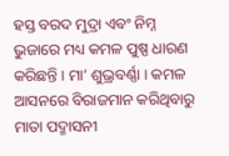ହସ୍ତ ବରଦ ମୁଦ୍ରା ଏବଂ ନିମ୍ନ ଭୁଜାରେ ମଧ୍ୟ କମଳ ପୁଷ୍ପ ଧାରଣ କରିଛନ୍ତି । ମା’ ଶୁଭ୍ରବର୍ଣ୍ଣା । କମଳ ଆସନରେ ବିରାଜମାନ କରିଥିବାରୁ ମାତା ପଦ୍ମାସନୀ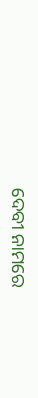ଦେବୀ ନାମରେ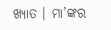ଖ୍ୟାତ । ମା’ଙ୍କର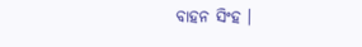ବାହନ ସିଂହ ।